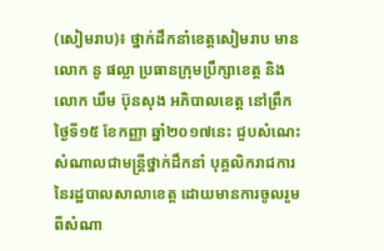(សៀមរាប)៖ ថ្នាក់ដឹកនាំខេត្តសៀមរាប មានលោក នូ ផល្លា ប្រធានក្រុមប្រឹក្សាខេត្ត និងលោក ឃឹម ប៊ុនសុង អភិបាលខេត្ត នៅព្រឹកថ្ងៃទី១៥ ខែកញ្ញា ឆ្នាំ២០១៧នេះ ជួបសំណេះសំណាលជាមន្ត្រីថ្នាក់ដឹកនាំ បុគ្គលិករាជការ នៃរដ្ឋបាលសាលាខេត្ត ដោយមានការចូលរួមពីសំណា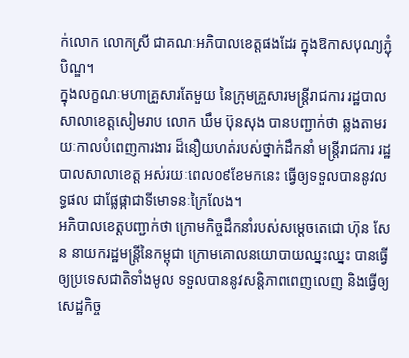ក់លោក លោកស្រី ជាគណៈអភិបាលខេត្តផងដែរ ក្នុងឱកាសបុណ្យភ្ជុំបិណ្ឌ។
ក្នុងលក្ខណៈមហាគ្រួសារតែមួយ នៃក្រុមគ្រួសារមន្ត្រីរាជការ រដ្ឋបាលសាលាខេត្តសៀមរាប លោក ឃឹម ប៊ុនសុង បានបញ្ជាក់ថា ឆ្លងតាមរយៈកាលបំពេញការងារ ដ៏នឿយហត់របស់ថ្នាក់ដឹកនាំ មន្ត្រីរាជការ រដ្ឋបាលសាលាខេត្ត អស់រយៈពេល០៩ខែមកនេះ ធ្វើឲ្យទទួលបាននូវលទ្ធផល ជាផ្លែផ្កាជាទីមោទនៈក្រៃលែង។
អភិបាលខេត្តបញ្ជាក់ថា ក្រោមកិច្ចដឹកនាំរបស់សម្តេចតេជោ ហ៊ុន សែន នាយករដ្ឋមន្ត្រីនៃកម្ពុជា ក្រោមគោលនយោបាយឈ្នះឈ្នះ បានធ្វើឲ្យប្រទេសជាតិទាំងមូល ទទួលបាននូវសន្តិភាពពេញលេញ និងធ្វើឲ្យសេដ្ឋកិច្ច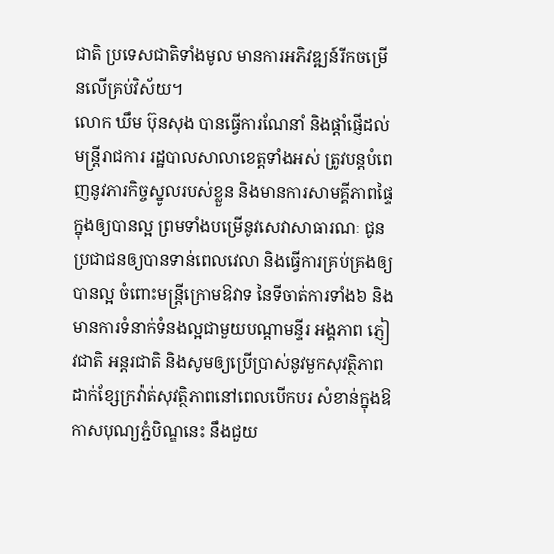ជាតិ ប្រទេសជាតិទាំងមូល មានការអភិវឌ្ឍន៍រីកចម្រើនលើគ្រប់វិស័យ។
លោក ឃឹម ប៊ុនសុង បានធ្វើការណែនាំ និងផ្តាំផ្ញើដល់មន្ត្រីរាជការ រដ្ឋបាលសាលាខេត្តទាំងអស់ ត្រូវបន្តបំពេញនូវភារកិច្ចស្នូលរបស់ខ្លួន និងមានការសាមគ្គីភាពផ្ទៃក្នុងឲ្យបានល្អ ព្រមទាំងបម្រើនូវសេវាសាធារណៈ ជូនប្រជាជនឲ្យបានទាន់ពេលវេលា និងធ្វើការគ្រប់គ្រងឲ្យបានល្អ ចំពោះមន្ត្រីក្រោមឱវាទ នៃទីចាត់ការទាំង៦ និងមានការទំនាក់ទំនងល្អជាមួយបណ្តាមន្ទីរ អង្គភាព ភ្ញៀវជាតិ អន្តរជាតិ និងសូមឲ្យប្រើប្រាស់នូវមួកសុវត្ថិភាព ដាក់ខ្សែក្រវ៉ាត់សុវត្ថិភាពនៅពេលបើកបរ សំខាន់ក្នុងឱកាសបុណ្យភ្ជំបិណ្ឌនេះ នឹងជួយ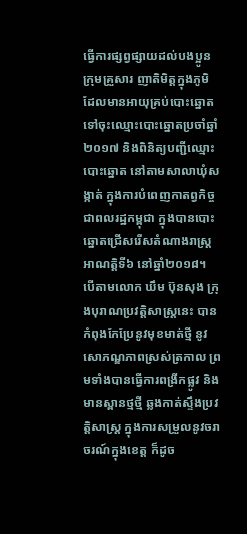ធ្វើការផ្សព្វផ្សាយដល់បងប្អូនក្រុមគ្រួសារ ញាតិមិត្តក្នុងភូមិ ដែលមានអាយុគ្រប់បោះឆ្នោត ទៅចុះឈ្មោះបោះឆ្នោតប្រចាំឆ្នាំ២០១៧ និងពិនិត្យបញ្ជីឈ្មោះបោះឆ្នោត នៅតាមសាលាឃុំសង្កាត់ ក្នុងការបំពេញកាតព្វកិច្ចជាពលរដ្ឋកម្ពុជា ក្នុងបានបោះឆ្នោតជ្រើសរើសតំណាងរាស្ត្រ អាណត្តិទី៦ នៅឆ្នាំ២០១៨។
បើតាមលោក ឃឹម ប៊ុនសុង ក្រុងបុរាណប្រវត្តិសាស្ត្រនេះ បានកំពុងកែប្រែនូវមុខមាត់ថ្មី នូវសោភណ្ឌភាពស្រស់ត្រកាល ព្រមទាំងបានធ្វើការពង្រីកផ្លូវ និងមានស្ពានថ្មថ្មី ឆ្លងកាត់ស្ទឹងប្រវត្តិសាស្ត្រ ក្នុងការសម្រួលនូវចរាចរណ៍ក្នុងខេត្ត ក៏ដូច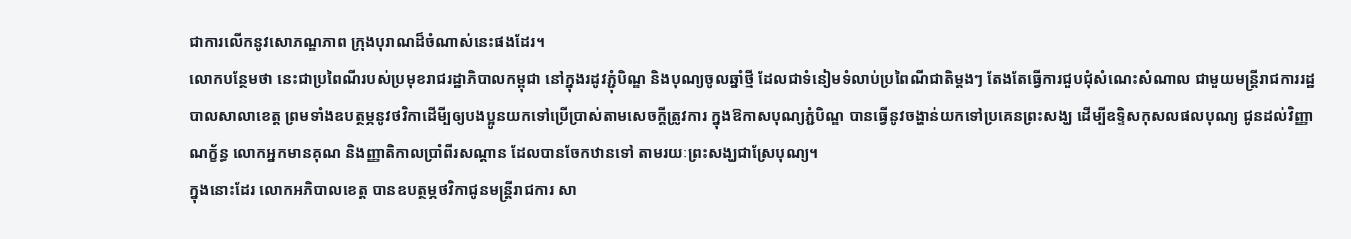ជាការលើកនូវសោភណ្ឌភាព ក្រុងបុរាណដ៏ចំណាស់នេះផងដែរ។
លោកបន្ថែមថា នេះជាប្រពៃណីរបស់ប្រមុខរាជរដ្ឋាភិបាលកម្ពុជា នៅក្នុងរដូវភ្ជុំបិណ្ឌ និងបុណ្យចូលឆ្នាំថ្មី ដែលជាទំនៀមទំលាប់ប្រពៃណីជាតិម្តងៗ តែងតែធ្វើការជួបជុំសំណេះសំណាល ជាមួយមន្ត្រីរាជការរដ្ឋបាលសាលាខេត្ត ព្រមទាំងឧបត្ថម្ភនូវថវិកាដើមី្បឲ្យបងប្អូនយកទៅប្រើប្រាស់តាមសេចក្តីត្រូវការ ក្នុងឱកាសបុណ្យភ្ជំបិណ្ឌ បានធ្វើនូវចង្ហាន់យកទៅប្រគេនព្រះសង្ឃ ដើម្បីឧទិ្ទសកុសលផលបុណ្យ ជូនដល់វិញ្ញាណក្ខ័ន្ធ លោកអ្នកមានគុណ និងញ្ញាតិកាលប្រាំពីរសណ្តាន ដែលបានចែកឋានទៅ តាមរយៈព្រះសង្ឃជាស្រែបុណ្យ។
ក្នុងនោះដែរ លោកអភិបាលខេត្ត បានឧបត្ថម្ភថវិកាជូនមន្ត្រីរាជការ សា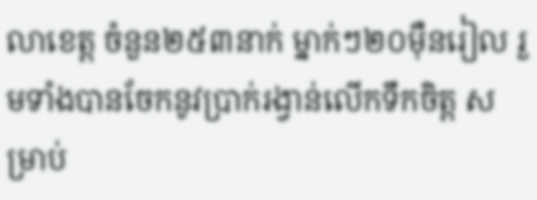លាខេត្ត ចំនួន២៥៣នាក់ ម្នាក់ៗ២០ម៉ឺនរៀល រួមទាំងបានចែកនូវប្រាក់រង្វាន់លើកទឹកចិត្ត សម្រាប់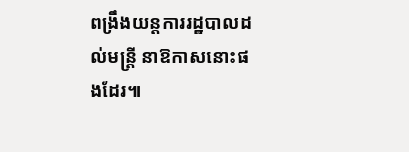ពង្រឹងយន្តការរដ្ឋបាលដល់មន្ត្រី នាឱកាសនោះផងដែរ៕